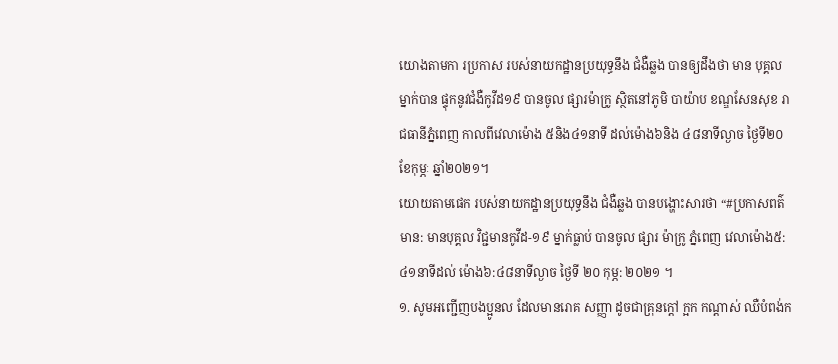យោងតាមកា រប្រកាស របស់នាយកដ្ឋានប្រយុទ្ធនឹង ជំងឺឆ្លង បានឲ្យដឹងថា មាន បុគ្គលម្នាក់បាន ផ្ទុកនូវជំងឺកូវីដ១៩ បានចូល ផ្សារម៉ាក្រូ ស្ថិតនៅភូមិ បាយ៉ាប ខណ្ឌសែនសុខ រាជធានីភ្នំពេញ កាលពីវេលាម៉ោង ៥និង៤១នាទី ដល់ម៉ោង៦និង ៤៨នាទីល្ងាច ថ្ងៃទី២០ ខែកុម្ភៈ ឆ្នាំ២០២១។
យោយតាមផេក របស់នាយកដ្ឋានប្រយុទ្ធនឹង ជំងឺឆ្លង បានបង្ហោះសារថា “#ប្រកាសពត៌មាន: មានបុគ្គល វិជ្ជមានកូវីដ-១៩ ម្នាក់ធ្លាប់ បានចូល ផ្សារ ម៉ាក្រូ ភ្នំពេញ វេលាម៉ោង៥:៤១នាទីដល់ ម៉ោង៦:៤៨នាទីល្ងាច ថ្ងៃទី ២០ កុម្ភ: ២០២១ ។
១. សូមអញ្ជេីញបងប្អូនល ដែលមានរោគ សញ្ញា ដូចជាគ្រុនក្តៅ ក្អក កណ្តាស់ ឈឺបំពង់ក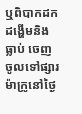ឬពិបាកដកដង្ហើមនិងធ្លាប់ ចេញចូលទៅផ្សារម៉ាក្រូនៅថ្ងៃ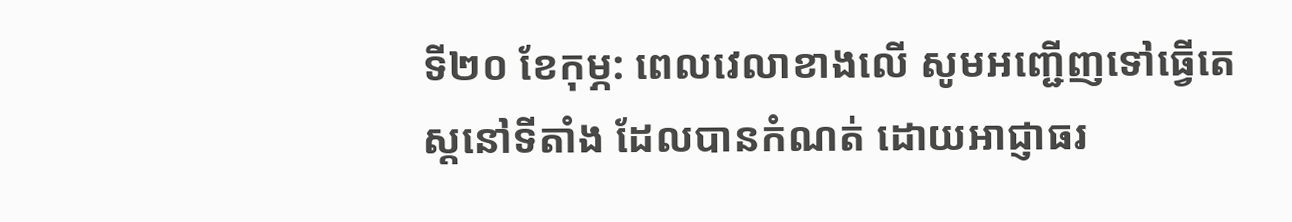ទី២០ ខែកុម្ភ: ពេលវេលាខាងលេី សូមអញ្ជេីញទៅធ្វើតេស្តនៅទីតាំង ដែលបានកំណត់ ដោយអាជ្ញាធរ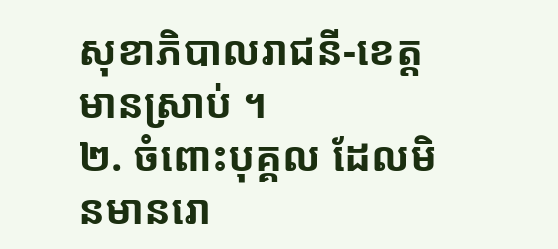សុខាភិបាលរាជនី-ខេត្ត មានស្រាប់ ។
២. ចំពោះបុគ្គល ដែលមិនមានរោ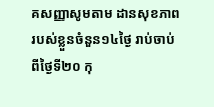គសញ្ញាសូមតាម ដានសុខភាព របស់ខ្លួនចំនួន១៤ថ្ងៃ រាប់ចាប់ ពីថ្ងៃទី២០ កុ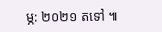ម្ភ: ២០២១ តទៅ ៕